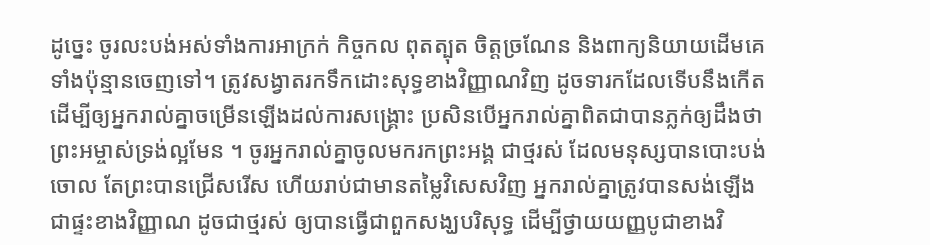ដូច្នេះ ចូរលះបង់អស់ទាំងការអាក្រក់ កិច្ចកល ពុតត្បុត ចិត្តច្រណែន និងពាក្យនិយាយដើមគេទាំងប៉ុន្មានចេញទៅ។ ត្រូវសង្វាតរកទឹកដោះសុទ្ធខាងវិញ្ញាណវិញ ដូចទារកដែលទើបនឹងកើត ដើម្បីឲ្យអ្នករាល់គ្នាចម្រើនឡើងដល់ការសង្គ្រោះ ប្រសិនបើអ្នករាល់គ្នាពិតជាបានភ្លក់ឲ្យដឹងថា ព្រះអម្ចាស់ទ្រង់ល្អមែន ។ ចូរអ្នករាល់គ្នាចូលមករកព្រះអង្គ ជាថ្មរស់ ដែលមនុស្សបានបោះបង់ចោល តែព្រះបានជ្រើសរើស ហើយរាប់ជាមានតម្លៃវិសេសវិញ អ្នករាល់គ្នាត្រូវបានសង់ឡើងជាផ្ទះខាងវិញ្ញាណ ដូចជាថ្មរស់ ឲ្យបានធ្វើជាពួកសង្ឃបរិសុទ្ធ ដើម្បីថ្វាយយញ្ញបូជាខាងវិ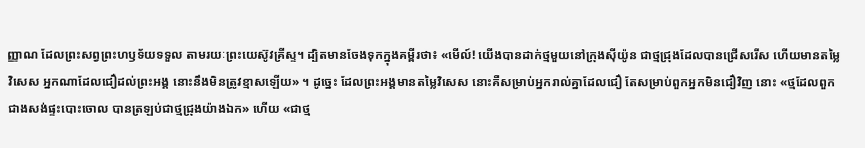ញ្ញាណ ដែលព្រះសព្វព្រះហឫទ័យទទួល តាមរយៈព្រះយេស៊ូវគ្រីស្ទ។ ដ្បិតមានចែងទុកក្នុងគម្ពីរថា៖ «មើល៍! យើងបានដាក់ថ្មមួយនៅក្រុងស៊ីយ៉ូន ជាថ្មជ្រុងដែលបានជ្រើសរើស ហើយមានតម្លៃវិសេស អ្នកណាដែលជឿដល់ព្រះអង្គ នោះនឹងមិនត្រូវខ្មាសឡើយ» ។ ដូច្នេះ ដែលព្រះអង្គមានតម្លៃវិសេស នោះគឺសម្រាប់អ្នករាល់គ្នាដែលជឿ តែសម្រាប់ពួកអ្នកមិនជឿវិញ នោះ «ថ្មដែលពួកជាងសង់ផ្ទះបោះចោល បានត្រឡប់ជាថ្មជ្រុងយ៉ាងឯក» ហើយ «ជាថ្ម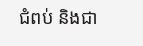ជំពប់ និងជា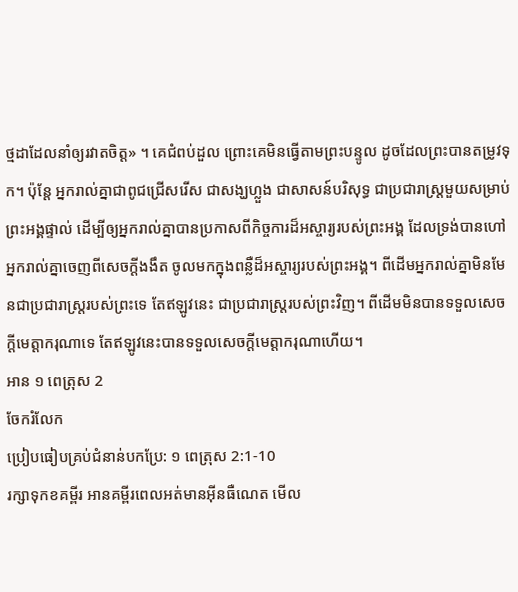ថ្មដាដែលនាំឲ្យរវាតចិត្ត» ។ គេជំពប់ដួល ព្រោះគេមិនធ្វើតាមព្រះបន្ទូល ដូចដែលព្រះបានតម្រូវទុក។ ប៉ុន្តែ អ្នករាល់គ្នាជាពូជជ្រើសរើស ជាសង្ឃហ្លួង ជាសាសន៍បរិសុទ្ធ ជាប្រជារាស្ត្រមួយសម្រាប់ព្រះអង្គផ្ទាល់ ដើម្បីឲ្យអ្នករាល់គ្នាបានប្រកាសពីកិច្ចការដ៏អស្ចារ្យរបស់ព្រះអង្គ ដែលទ្រង់បានហៅអ្នករាល់គ្នាចេញពីសេចក្តីងងឹត ចូលមកក្នុងពន្លឺដ៏អស្ចារ្យរបស់ព្រះអង្គ។ ពីដើមអ្នករាល់គ្នាមិនមែនជាប្រជារាស្រ្តរបស់ព្រះទេ តែឥឡូវនេះ ជាប្រជារាស្រ្តរបស់ព្រះវិញ។ ពីដើមមិនបានទទួលសេចក្តីមេត្តាករុណាទេ តែឥឡូវនេះបានទទួលសេចក្តីមេត្តាករុណាហើយ។
អាន ១ ពេត្រុស 2
ចែករំលែក
ប្រៀបធៀបគ្រប់ជំនាន់បកប្រែ: ១ ពេត្រុស 2:1-10
រក្សាទុកខគម្ពីរ អានគម្ពីរពេលអត់មានអ៊ីនធឺណេត មើល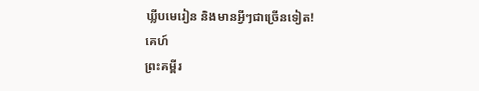ឃ្លីបមេរៀន និងមានអ្វីៗជាច្រើនទៀត!
គេហ៍
ព្រះគម្ពីរ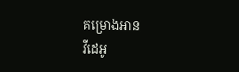គម្រោងអាន
វីដេអូ